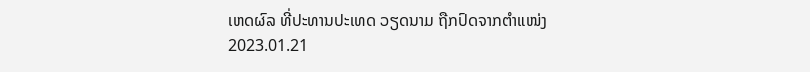ເຫດຜົລ ທີ່ປະທານປະເທດ ວຽດນາມ ຖືກປົດຈາກຕໍາແໜ່ງ
2023.01.21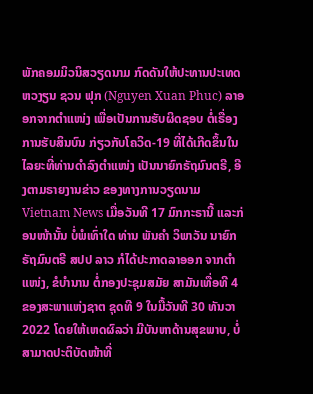ພັກຄອມມິວນິສວຽດນາມ ກົດດັນໃຫ້ປະທານປະເທດ ຫວງຽນ ຊວນ ຟຸກ (Nguyen Xuan Phuc) ລາອອກຈາກຕໍາແໜ່ງ ເພື່ອເປັນການຮັບຜິດຊອບ ຕໍ່ເຣື່ອງການຮັບສິນບົນ ກ່ຽວກັບໂຄວິດ-19 ທີ່ໄດ້ເກີດຂຶ້ນໃນໄລຍະທີ່ທ່ານດໍາລົງຕໍາແໜ່ງ ເປັນນາຍົກຣັຖມົນຕຣີ, ອີງຕາມຣາຍງານຂ່າວ ຂອງທາງການວຽດນາມ Vietnam News ເມື່ອວັນທີ 17 ມົກກະຣານີ້ ແລະກ່ອນໜ້ານັ້ນ ບໍ່ພໍເທົ່າໃດ ທ່ານ ພັນຄຳ ວິພາວັນ ນາຍົກຣັຖມົນຕຣີ ສປປ ລາວ ກໍໄດ້ປະກາດລາອອກ ຈາກຕຳແໜ່ງ, ຂໍບໍານານ ຕໍ່ກອງປະຊຸມສມັຍ ສາມັນເທື່ອທີ 4 ຂອງສະພາແຫ່ງຊາຕ ຊຸດທີ 9 ໃນມື້ວັນທີ 30 ທັນວາ 2022 ໂດຍໃຫ້ເຫດຜົລວ່າ ມີບັນຫາດ້ານສຸຂພາບ, ບໍ່ສາມາດປະຕິບັດໜ້າທີ່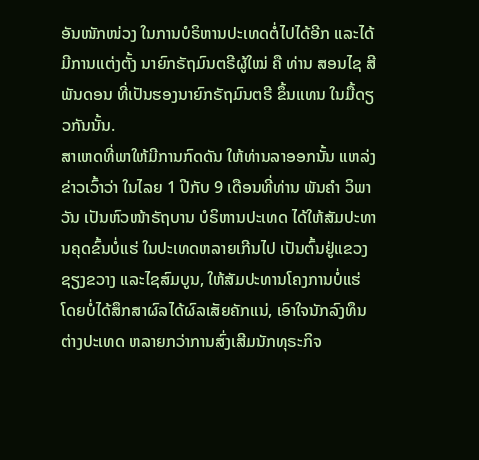ອັນໜັກໜ່ວງ ໃນການບໍຣິຫານປະເທດຕໍ່ໄປໄດ້ອີກ ແລະໄດ້ມີການແຕ່ງຕັ້ງ ນາຍົກຣັຖມົນຕຣີຜູ້ໃໝ່ ຄື ທ່ານ ສອນໄຊ ສີພັນດອນ ທີ່ເປັນຮອງນາຍົກຣັຖມົນຕຣີ ຂຶ້ນແທນ ໃນມື້ດຽວກັນນັ້ນ.
ສາເຫດທີ່ພາໃຫ້ມີການກົດດັນ ໃຫ້ທ່ານລາອອກນັ້ນ ແຫລ່ງຂ່າວເວົ້າວ່າ ໃນໄລຍ 1 ປີກັບ 9 ເດືອນທີ່ທ່ານ ພັນຄຳ ວິພາວັນ ເປັນຫົວໜ້າຣັຖບານ ບໍຣິຫານປະເທດ ໄດ້ໃຫ້ສັມປະທານຄຸດຂົ້ນບໍ່ແຮ່ ໃນປະເທດຫລາຍເກີນໄປ ເປັນຕົ້ນຢູ່ແຂວງຊຽງຂວາງ ແລະໄຊສົມບູນ, ໃຫ້ສັມປະທານໂຄງການບໍ່ແຮ່ ໂດຍບໍ່ໄດ້ສຶກສາຜົລໄດ້ຜົລເສັຍຄັກແນ່, ເອົາໃຈນັກລົງທຶນຕ່າງປະເທດ ຫລາຍກວ່າການສົ່ງເສີມນັກທຸຣະກິຈ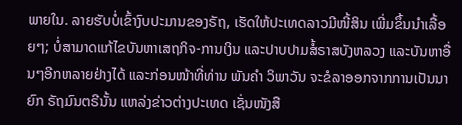ພາຍໃນ. ລາຍຮັບບໍ່ເຂົ້າງົບປະມານຂອງຣັຖ, ເຮັດໃຫ້ປະເທດລາວມີໜີ້ສິນ ເພີ່ມຂຶ້ນນໍາເລື້ອຍໆ; ບໍ່ສາມາດແກ້ໄຂບັນຫາເສຖກິຈ-ການເງິນ ແລະປາບປາມສໍ້ຣາສບັງຫລວງ ແລະບັນຫາອື່ນໆອີກຫລາຍຢ່າງໄດ້ ແລະກ່ອນໜ້າທີ່ທ່ານ ພັນຄຳ ວິພາວັນ ຈະຂໍລາອອກຈາກການເປັນນາຍົກ ຣັຖມົນຕຣີນັ້ນ ແຫລ່ງຂ່າວຕ່າງປະເທດ ເຊັ່ນໜັງສື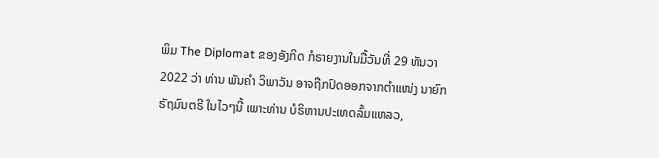ພິມ The Diplomat ຂອງອັງກິດ ກໍຣາຍງານໃນມື້ວັນທີ່ 29 ທັນວາ 2022 ວ່າ ທ່ານ ພັນຄຳ ວິພາວັນ ອາຈຖືກປົດອອກຈາກຕຳແໜ່ງ ນາຍົກຣັຖມົນຕຣີ ໃນໄວໆນີ້ ເພາະທ່ານ ບໍຣິຫານປະເທດລົ້ມແຫລວ,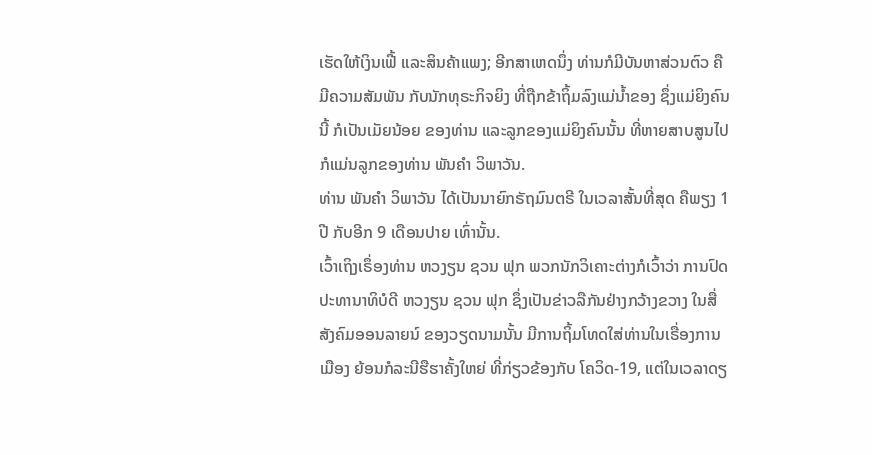ເຮັດໃຫ້ເງິນເຟີ້ ແລະສິນຄ້າແພງ; ອີກສາເຫດນຶ່ງ ທ່ານກໍມີບັນຫາສ່ວນຕົວ ຄືມີຄວາມສັມພັນ ກັບນັກທຸຣະກິຈຍິງ ທີ່ຖືກຂ້າຖິ້ມລົງແມ່ນ້ຳຂອງ ຊຶ່ງແມ່ຍິງຄົນນີ້ ກໍເປັນເມັຍນ້ອຍ ຂອງທ່ານ ແລະລູກຂອງແມ່ຍິງຄົນນັ້ນ ທີ່ຫາຍສາບສູນໄປ ກໍແມ່ນລູກຂອງທ່ານ ພັນຄຳ ວິພາວັນ.
ທ່ານ ພັນຄຳ ວິພາວັນ ໄດ້ເປັນນາຍົກຣັຖມົນຕຣີ ໃນເວລາສັ້ນທີ່ສຸດ ຄືພຽງ 1 ປີ ກັບອີກ 9 ເດືອນປາຍ ເທົ່ານັ້ນ.
ເວົ້າເຖິງເຣຶ່ອງທ່ານ ຫວງຽນ ຊວນ ຟຸກ ພວກນັກວິເຄາະຕ່າງກໍເວົ້າວ່າ ການປົດປະທານາທິບໍດີ ຫວງຽນ ຊວນ ຟຸກ ຊຶ່ງເປັນຂ່າວລືກັນຢ່າງກວ້າງຂວາງ ໃນສື່ສັງຄົມອອນລາຍນ໌ ຂອງວຽດນາມນັ້ນ ມີການຖິ້ມໂທດໃສ່ທ່ານໃນເຣື່ອງການເມືອງ ຍ້ອນກໍລະນີຮືຮາຄັ້ງໃຫຍ່ ທີ່ກ່ຽວຂ້ອງກັບ ໂຄວິດ-19, ແຕ່ໃນເວລາດຽ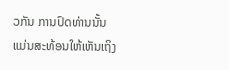ວກັນ ການປົດທ່ານນັ້ນ ແມ່ນສະທ້ອນໃຫ້ເຫັນເຖິງ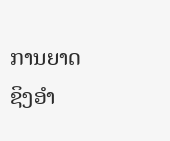ການຍາດຊິງອໍາ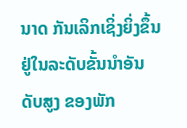ນາດ ກັນເລິກເຊິ່ງຍິ່ງຂຶ້ນຢູ່ໃນລະດັບຂັ້ນນໍາອັນດັບສູງ ຂອງພັກ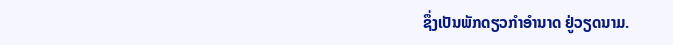ຊຶ່ງເປັນພັກດຽວກໍາອໍານາດ ຢູ່ວຽດນາມ.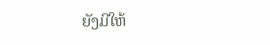ຍັງມີໃຫ້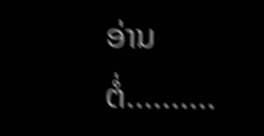ອ່ານຕໍ່..........